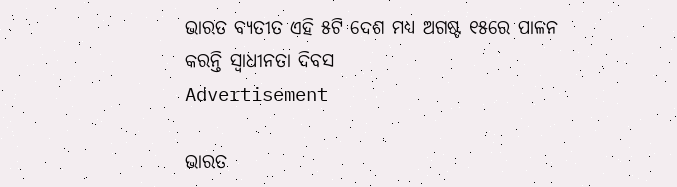ଭାରତ ବ୍ୟତୀତ ଏହି ୫ଟି ଦେଶ ମଧ୍ୟ ଅଗଷ୍ଟ ୧୫ରେ ପାଳନ କରନ୍ତି ସ୍ୱାଧୀନତା ଦିବସ
Advertisement

ଭାରତ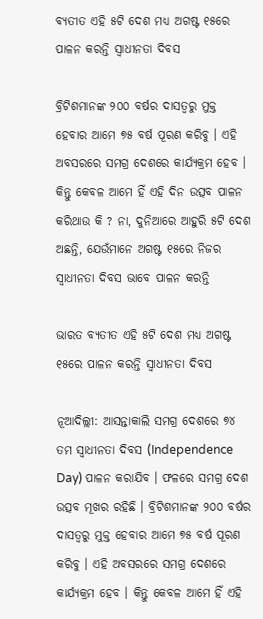ବ୍ୟତୀତ ଏହି ୫ଟି ଦେଶ ମଧ୍ୟ ଅଗଷ୍ଟ ୧୫ରେ ପାଳନ କରନ୍ତି ସ୍ୱାଧୀନତା ଦିବସ

ବ୍ରିଟିଶମାନଙ୍କ ୨୦୦ ବର୍ଷର ଦାସତ୍ୱରୁ ମୁକ୍ତ ହେବାର ଆମେ ୭୫ ବର୍ଷ ପୂରଣ କରିବୁ । ଏହି ଅବସରରେ ସମଗ୍ର ଦେଶରେ କାର୍ଯ୍ୟକ୍ରମ ହେବ । କିନ୍ତୁ କେବଳ ଆମେ ହିଁ ଏହି ଦିନ ଉତ୍ସବ ପାଳନ କରିଥାଉ କି ? ନା, ଦୁନିଆରେ ଆହୁରି ୫ଟି ଦେଶ ଅଛନ୍ତି, ଯେଉଁମାନେ ଅଗଷ୍ଟ ୧୫ରେ ନିଜର ସ୍ୱାଧୀନତା ଦିବସ ଭାବେ ପାଳନ କରନ୍ତି

ଭାରତ ବ୍ୟତୀତ ଏହି ୫ଟି ଦେଶ ମଧ୍ୟ ଅଗଷ୍ଟ ୧୫ରେ ପାଳନ କରନ୍ତି ସ୍ୱାଧୀନତା ଦିବସ

ନୂଆଦିଲ୍ଲୀ: ଆସନ୍ତାକାଲି ସମଗ୍ର ଦେଶରେ ୭୪ ତମ ସ୍ୱାଧୀନତା ଦିବସ (Independence Day) ପାଳନ କରାଯିବ । ଫଳରେ ସମଗ୍ର ଦେଶ ଉତ୍ସବ ମୂଖର ରହିଛି । ବ୍ରିଟିଶମାନଙ୍କ ୨୦୦ ବର୍ଷର ଦାସତ୍ୱରୁ ମୁକ୍ତ ହେବାର ଆମେ ୭୫ ବର୍ଷ ପୂରଣ କରିବୁ । ଏହି ଅବସରରେ ସମଗ୍ର ଦେଶରେ କାର୍ଯ୍ୟକ୍ରମ ହେବ । କିନ୍ତୁ କେବଳ ଆମେ ହିଁ ଏହି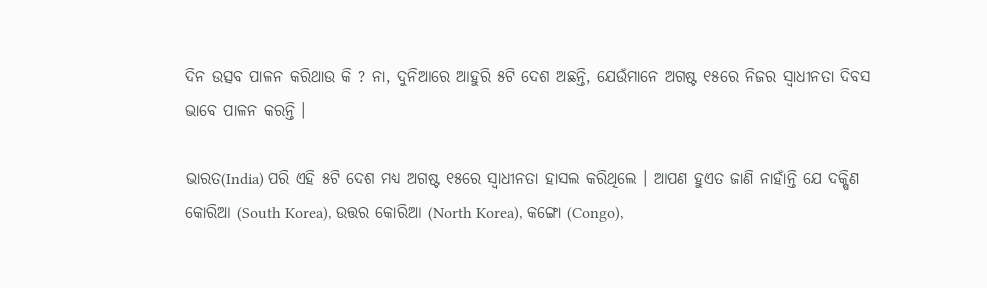ଦିନ ଉତ୍ସବ ପାଳନ କରିଥାଉ କି ? ନା, ଦୁନିଆରେ ଆହୁରି ୫ଟି ଦେଶ ଅଛନ୍ତି, ଯେଉଁମାନେ ଅଗଷ୍ଟ ୧୫ରେ ନିଜର ସ୍ୱାଧୀନତା ଦିବସ ଭାବେ ପାଳନ କରନ୍ତି ।

ଭାରତ(India) ପରି ଏହି ୫ଟି ଦେଶ ମଧ୍ୟ ଅଗଷ୍ଟ ୧୫ରେ ସ୍ୱାଧୀନତା ହାସଲ କରିଥିଲେ । ଆପଣ ହୁଏତ ଜାଣି ନାହାଁନ୍ତି ଯେ ଦକ୍ଷିଣ କୋରିଆ (South Korea), ଉତ୍ତର କୋରିଆ (North Korea), କଙ୍ଗୋ (Congo),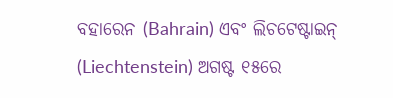ବହାରେନ (Bahrain) ଏବଂ ଲିଚଟେଷ୍ଟାଇନ୍ (Liechtenstein) ଅଗଷ୍ଟ ୧୫ରେ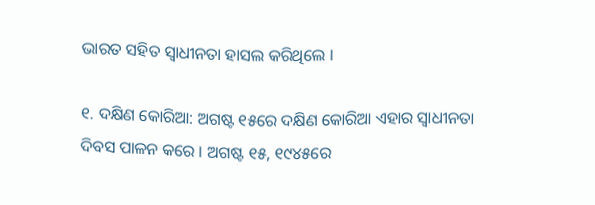ଭାରତ ସହିତ ସ୍ୱାଧୀନତା ହାସଲ କରିଥିଲେ ।

୧. ଦକ୍ଷିଣ କୋରିଆ: ଅଗଷ୍ଟ ୧୫ରେ ଦକ୍ଷିଣ କୋରିଆ ଏହାର ସ୍ୱାଧୀନତା ଦିବସ ପାଳନ କରେ । ଅଗଷ୍ଟ ୧୫, ୧୯୪୫ରେ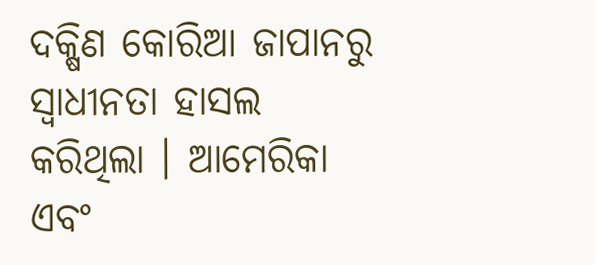ଦକ୍ଷିଣ କୋରିଆ ଜାପାନରୁ ସ୍ୱାଧୀନତା ହାସଲ କରିଥିଲା । ଆମେରିକା ଏବଂ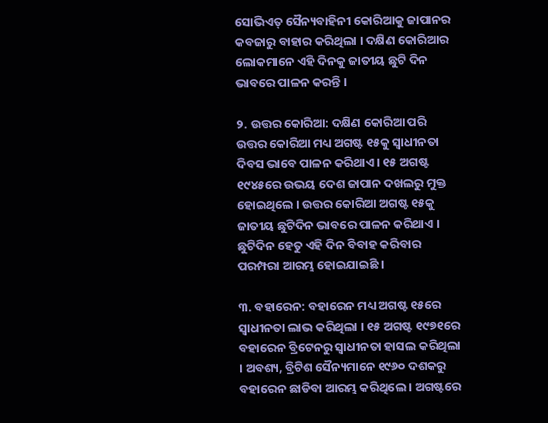ସୋଭିଏତ୍ ସୈନ୍ୟବାହିନୀ କୋରିଆକୁ ଜାପାନର କବଜାରୁ ବାହାର କରିଥିଲା । ଦକ୍ଷିଣ କୋରିଆର ଲୋକମାନେ ଏହି ଦିନକୁ ଜାତୀୟ ଛୁଟି ଦିନ ଭାବରେ ପାଳନ କରନ୍ତି ।

୨. ଉତ୍ତର କୋରିଆ: ଦକ୍ଷିଣ କୋରିଆ ପରି ଉତ୍ତର କୋରିଆ ମଧ୍ୟ ଅଗଷ୍ଟ ୧୫କୁ ସ୍ୱାଧୀନତା ଦିବସ ଭାବେ ପାଳନ କରିଥାଏ । ୧୫ ଅଗଷ୍ଟ ୧୯୪୫ରେ ଉଭୟ ଦେଶ ଜାପାନ ଦଖଲରୁ ମୁକ୍ତ ହୋଇଥିଲେ । ଉତ୍ତର କୋରିଆ ଅଗଷ୍ଟ ୧୫କୁ ଜାତୀୟ ଛୁଟିଦିନ ଭାବରେ ପାଳନ କରିଥାଏ । ଛୁଟିଦିନ ହେତୁ ଏହି ଦିନ ବିବାହ କରିବାର ପରମ୍ପରା ଆରମ୍ଭ ହୋଇଯାଇଛି ।

୩. ବହାରେନ: ବହାରେନ ମଧ୍ୟ ଅଗଷ୍ଟ ୧୫ରେ ସ୍ୱାଧୀନତା ଲାଭ କରିଥିଲା । ୧୫ ଅଗଷ୍ଟ ୧୯୭୧ରେ ବହାରେନ ବ୍ରିଟେନରୁ ସ୍ୱାଧୀନତା ହାସଲ କରିଥିଲା । ଅବଶ୍ୟ, ବ୍ରିଟିଶ ସୈନ୍ୟମାନେ ୧୯୬୦ ଦଶକରୁ ବହାରେନ ଛାଡିବା ଆରମ୍ଭ କରିଥିଲେ । ଅଗଷ୍ଟରେ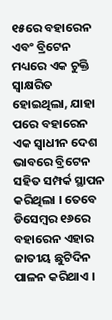୧୫ରେ ବହାରେନ ଏବଂ ବ୍ରିଟେନ ମଧ୍ୟରେ ଏକ ଚୁକ୍ତି ସ୍ୱାକ୍ଷରିତ ହୋଇଥିଲା, ଯାହା ପରେ ବହାରେନ ଏକ ସ୍ୱାଧୀନ ଦେଶ ଭାବରେ ବ୍ରିଟେନ ସହିତ ସମ୍ପର୍କ ସ୍ଥାପନ କରିଥିଲା । ତେବେ ଡିସେମ୍ବର ୧୬ରେ ବହାରେନ ଏହାର ଜାତୀୟ ଛୁଟିଦିନ ପାଳନ କରିଥାଏ ।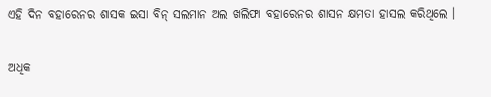ଏହି ଦିନ ବହାରେନର ଶାସକ ଇସା ବିନ୍ ସଲମାନ ଅଲ ଖଲିଫା ବହାରେନର ଶାସନ କ୍ଷମତା ହାସଲ କରିଥିଲେ ।

ଅଧିକ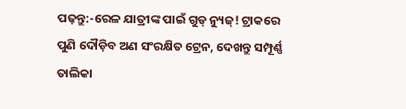ପଢ଼ନ୍ତୁ:-ରେଳ ଯାତ୍ରୀଙ୍କ ପାଇଁ ଗୁଡ୍ ନ୍ୟୁଜ୍! ଟ୍ରାକରେ ପୁଣି ଦୌଡ଼ିବ ଅଣ ସଂରକ୍ଷିତ ଟ୍ରେନ, ଦେଖନ୍ତୁ ସମ୍ପୂର୍ଣ୍ଣ ତାଲିକା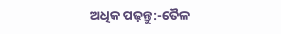ଅଧିକ ପଢ଼ନ୍ତୁ:-ତୈଳ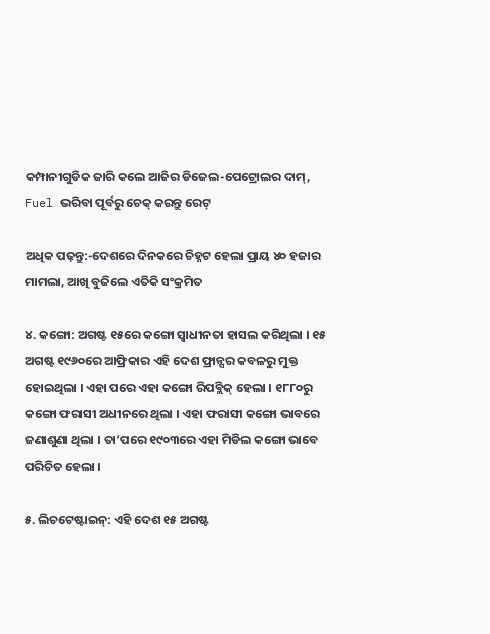କମ୍ପାନୀଗୁଡିକ ଜାରି କଲେ ଆଜିର ଡିଜେଲ-ପେଟ୍ରୋଲର ଦାମ୍, Fuel ଭରିବା ପୂର୍ବରୁ ଚେକ୍ କରନ୍ତୁ ରେଟ୍

ଅଧିକ ପଢ଼ନ୍ତୁ:-ଦେଶରେ ଦିନକରେ ଚିହ୍ନଟ ହେଲା ପ୍ରାୟ ୪୦ ହଜାର ମାମଲା, ଆଖି ବୁଜିଲେ ଏତିକି ସଂକ୍ରମିତ

୪. କଙ୍ଗୋ: ଅଗଷ୍ଟ ୧୫ରେ କଙ୍ଗୋ ସ୍ୱାଧୀନତା ହାସଲ କରିଥିଲା । ୧୫ ଅଗଷ୍ଟ ୧୯୬୦ରେ ଆଫ୍ରିକାର ଏହି ଦେଶ ଫ୍ରାନ୍ସର କବଳରୁ ମୁକ୍ତ ହୋଇଥିଲା । ଏହା ପରେ ଏହା କଙ୍ଗୋ ରିପବ୍ଲିକ୍ ହେଲା । ୧୮୮୦ରୁ କଙ୍ଗୋ ଫରାସୀ ଅଧୀନରେ ଥିଲା । ଏହା ଫରାସୀ କଙ୍ଗୋ ଭାବରେ ଜଣାଶୁଣା ଥିଲା । ତା’ପରେ ୧୯୦୩ରେ ଏହା ମିଡିଲ କଙ୍ଗୋ ଭାବେ ପରିଚିତ ହେଲା ।

୫. ଲିଚଟେଷ୍ଟାଇନ୍: ଏହି ଦେଶ ୧୫ ଅଗଷ୍ଟ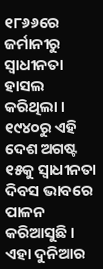୧୮୬୬ରେ ଜର୍ମାନୀରୁ ସ୍ୱାଧୀନତା ହାସଲ କରିଥିଲା । ୧୯୪୦ରୁ ଏହି ଦେଶ ଅଗଷ୍ଟ ୧୫କୁ ସ୍ୱାଧୀନତା ଦିବସ ଭାବରେ ପାଳନ କରିଆସୁଛି । ଏହା ଦୁନିଆର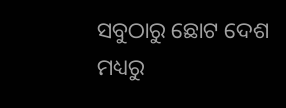ସବୁଠାରୁ ଛୋଟ ଦେଶ ମଧ୍ୟରୁ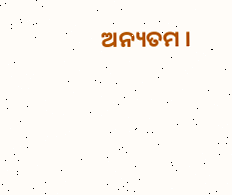ଅନ୍ୟତମ ।